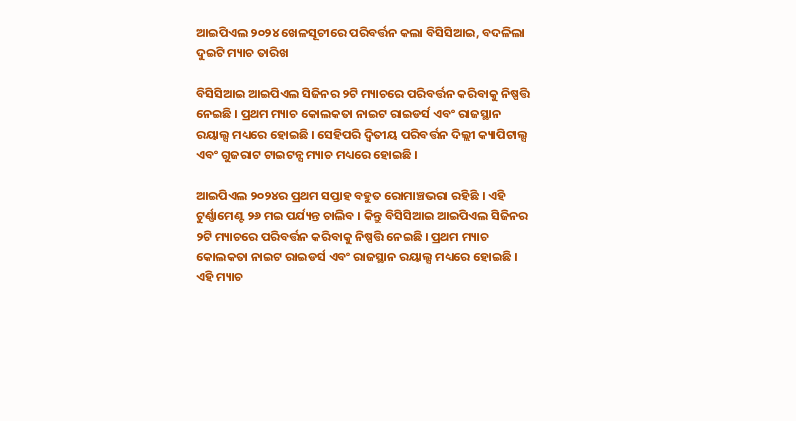ଆଇପିଏଲ ୨୦୨୪ ଖେଳସୂଚୀରେ ପରିବର୍ତ୍ତନ କଲା ବିସିସିଆଇ, ବଦଳିଲା ଦୁଇଟି ମ୍ୟାଚ ତାରିଖ

ବିସିସିଆଇ ଆଇପିଏଲ ସିଜିନର ୨ଟି ମ୍ୟାଚରେ ପରିବର୍ତ୍ତନ କରିବାକୁ ନିଷ୍ପତ୍ତି ନେଇଛି । ପ୍ରଥମ ମ୍ୟାଚ କୋଲକତା ନାଇଟ ରାଇଡର୍ସ ଏବଂ ରାଜସ୍ଥାନ ରୟାଲ୍ସ ମଧ୍ୟରେ ହୋଇଛି । ସେହିପରି ଦ୍ୱିତୀୟ ପରିବର୍ତ୍ତନ ଦିଲ୍ଲୀ କ୍ୟାପିଟାଲ୍ସ ଏବଂ ଗୁଜରାଟ ଟାଇଟନ୍ସ ମ୍ୟାଚ ମଧ୍ୟରେ ହୋଇଛି ।

ଆଇପିଏଲ ୨୦୨୪ର ପ୍ରଥମ ସପ୍ତାହ ବହୁତ ରୋମାଞ୍ଚଭରା ରହିଛି । ଏହି ଟୁର୍ଣ୍ଣାମେଣ୍ଟ ୨୬ ମଇ ପର୍ଯ୍ୟନ୍ତ ଚାଲିବ । କିନ୍ତୁ ବିସିସିଆଇ ଆଇପିଏଲ ସିଜିନର ୨ଟି ମ୍ୟାଚରେ ପରିବର୍ତ୍ତନ କରିବାକୁ ନିଷ୍ପତ୍ତି ନେଇଛି । ପ୍ରଥମ ମ୍ୟାଚ କୋଲକତା ନାଇଟ ରାଇଡର୍ସ ଏବଂ ରାଜସ୍ଥାନ ରୟାଲ୍ସ ମଧ୍ୟରେ ହୋଇଛି । ଏହି ମ୍ୟାଚ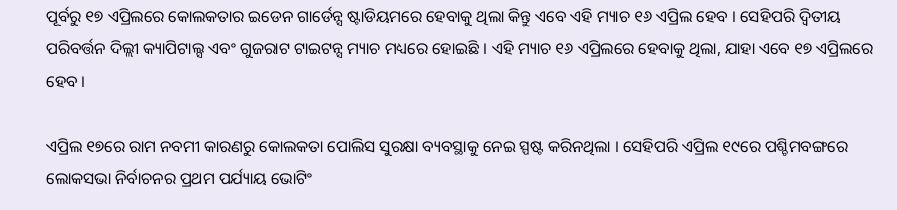ପୂର୍ବରୁ ୧୭ ଏପ୍ରିଲରେ କୋଲକତାର ଇଡେନ ଗାର୍ଡେନ୍ସ ଷ୍ଟାଡିୟମରେ ହେବାକୁ ଥିଲା କିନ୍ତୁ ଏବେ ଏହି ମ୍ୟାଚ ୧୬ ଏପ୍ରିଲ ହେବ । ସେହିପରି ଦ୍ୱିତୀୟ ପରିବର୍ତ୍ତନ ଦିଲ୍ଲୀ କ୍ୟାପିଟାଲ୍ସ ଏବଂ ଗୁଜରାଟ ଟାଇଟନ୍ସ ମ୍ୟାଚ ମଧ୍ୟରେ ହୋଇଛି । ଏହି ମ୍ୟାଚ ୧୬ ଏପ୍ରିଲରେ ହେବାକୁ ଥିଲା, ଯାହା ଏବେ ୧୭ ଏପ୍ରିଲରେ ହେବ ।

ଏପ୍ରିଲ ୧୭ରେ ରାମ ନବମୀ କାରଣରୁ କୋଲକତା ପୋଲିସ ସୁରକ୍ଷା ବ୍ୟବସ୍ଥାକୁ ନେଇ ସ୍ପଷ୍ଟ କରିନଥିଲା । ସେହିପରି ଏପ୍ରିଲ ୧୯ରେ ପଶ୍ଚିମବଙ୍ଗରେ ଲୋକସଭା ନିର୍ବାଚନର ପ୍ରଥମ ପର୍ଯ୍ୟାୟ ଭୋଟିଂ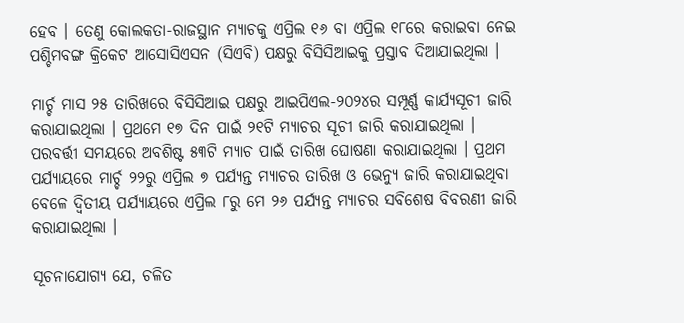ହେବ । ତେଣୁ କୋଲକତା-ରାଜସ୍ଥାନ ମ୍ୟାଚକୁ ଏପ୍ରିଲ ୧୬ ବା ଏପ୍ରିଲ ୧୮ରେ କରାଇବା ନେଇ ପଶ୍ଚିମବଙ୍ଗ କ୍ରିକେଟ ଆସୋସିଏସନ (ସିଏବି) ପକ୍ଷରୁ ବିସିସିଆଇକୁ ପ୍ରସ୍ତାବ ଦିଆଯାଇଥିଲା ।

ମାର୍ଚ୍ଚ ମାସ ୨୫ ତାରିଖରେ ବିସିସିଆଇ ପକ୍ଷରୁ ଆଇପିଏଲ-୨୦୨୪ର ସମ୍ପୂର୍ଣ୍ଣ କାର୍ଯ୍ୟସୂଚୀ ଜାରି କରାଯାଇଥିଲା । ପ୍ରଥମେ ୧୭ ଦିନ ପାଇଁ ୨୧ଟି ମ୍ୟାଚର ସୂଚୀ ଜାରି କରାଯାଇଥିଲା । ପରବର୍ତ୍ତୀ ସମୟରେ ଅବଶିଷ୍ଟ ୫୩ଟି ମ୍ୟାଚ ପାଇଁ ତାରିଖ ଘୋଷଣା କରାଯାଇଥିଲା । ପ୍ରଥମ ପର୍ଯ୍ୟାୟରେ ମାର୍ଚ୍ଚ ୨୨ରୁ ଏପ୍ରିଲ ୭ ପର୍ଯ୍ୟନ୍ତ ମ୍ୟାଚର ତାରିଖ ଓ ଭେନ୍ୟୁ ଜାରି କରାଯାଇଥିବା ବେଳେ ଦ୍ୱିତୀୟ ପର୍ଯ୍ୟାୟରେ ଏପ୍ରିଲ ୮ରୁ ମେ ୨୬ ପର୍ଯ୍ୟନ୍ତ ମ୍ୟାଚର ସବିଶେଷ ବିବରଣୀ ଜାରି କରାଯାଇଥିଲା ।

ସୂଚନାଯୋଗ୍ୟ ଯେ, ଚଳିତ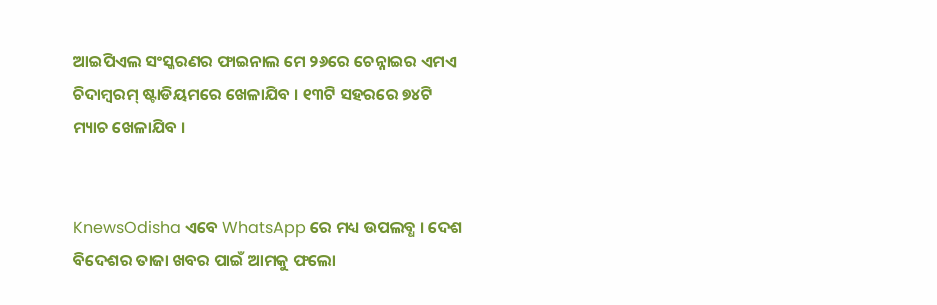ଆଇପିଏଲ ସଂସ୍କରଣର ଫାଇନାଲ ମେ ୨୬ରେ ଚେନ୍ନାଇର ଏମଏ ଚିଦାମ୍ବରମ୍ ଷ୍ଟାଡିୟମରେ ଖେଳାଯିବ । ୧୩ଟି ସହରରେ ୭୪ଟି ମ୍ୟାଚ ଖେଳାଯିବ ।


KnewsOdisha ଏବେ WhatsApp ରେ ମଧ୍ୟ ଉପଲବ୍ଧ । ଦେଶ ବିଦେଶର ତାଜା ଖବର ପାଇଁ ଆମକୁ ଫଲୋ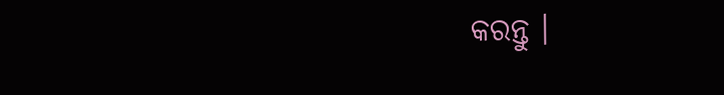କରନ୍ତୁ ।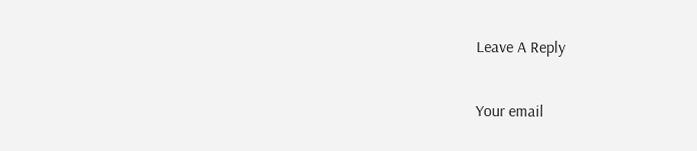Leave A Reply

Your email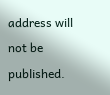address will not be published.